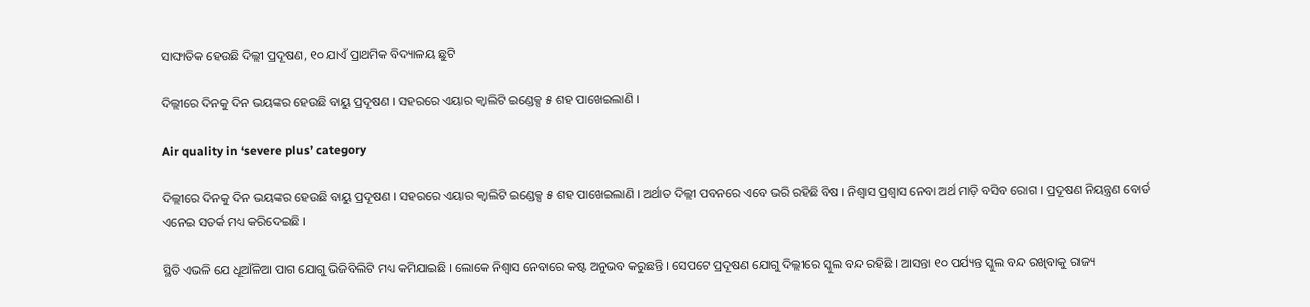ସାଙ୍ଘାତିକ ହେଉଛି ଦିଲ୍ଲୀ ପ୍ରଦୂଷଣ, ୧୦ ଯାଏଁ ପ୍ରାଥମିକ ବିଦ୍ୟାଳୟ ଛୁଟି

ଦିଲ୍ଲୀରେ ଦିନକୁ ଦିନ ଭୟଙ୍କର ହେଉଛି ବାୟୁ ପ୍ରଦୂଷଣ । ସହରରେ ଏୟାର କ୍ବାଲିଟି ଇଣ୍ଡେକ୍ସ ୫ ଶହ ପାଖେଇଲାଣି ।

Air quality in ‘severe plus’ category

ଦିଲ୍ଲୀରେ ଦିନକୁ ଦିନ ଭୟଙ୍କର ହେଉଛି ବାୟୁ ପ୍ରଦୂଷଣ । ସହରରେ ଏୟାର କ୍ବାଲିଟି ଇଣ୍ଡେକ୍ସ ୫ ଶହ ପାଖେଇଲାଣି । ଅର୍ଥାତ ଦିଲ୍ଲୀ ପବନରେ ଏବେ ଭରି ରହିଛି ବିଷ । ନିଶ୍ବାସ ପ୍ରଶ୍ବାସ ନେବା ଅର୍ଥ ମାଡ଼ି ବସିବ ରୋଗ । ପ୍ରଦୂଷଣ ନିୟନ୍ତ୍ରଣ ବୋର୍ଡ ଏନେଇ ସତର୍କ ମଧ୍ୟ କରିଦେଇଛି ।

ସ୍ଥିତି ଏଭଳି ଯେ ଧୂଆଁଳିଆ ପାଗ ଯୋଗୁ ଭିଜିବିଲିଟି ମଧ୍ୟ କମିଯାଇଛି । ଲୋକେ ନିଶ୍ବାସ ନେବାରେ କଷ୍ଟ ଅନୁଭବ କରୁଛନ୍ତି । ସେପଟେ ପ୍ରଦୂଷଣ ଯୋଗୁ ଦିଲ୍ଲୀରେ ସ୍କୁଲ ବନ୍ଦ ରହିଛି । ଆସନ୍ତା ୧୦ ପର୍ଯ୍ୟନ୍ତ ସ୍କୁଲ ବନ୍ଦ ରଖିବାକୁ ରାଜ୍ୟ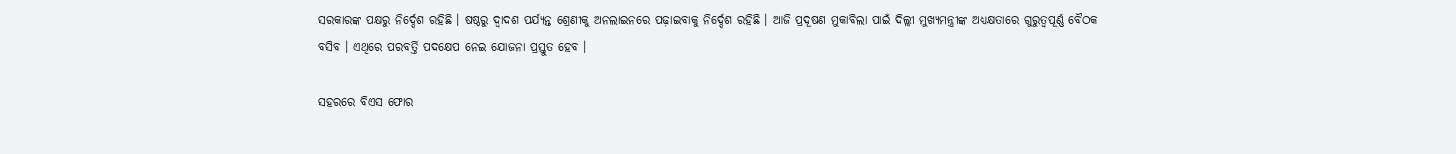ସରକାରଙ୍କ ପକ୍ଷରୁ ନିର୍ଦ୍ଦେଶ ରହିଛି । ଷଷ୍ଠରୁ ଦ୍ବାଦଶ ପର୍ଯ୍ୟନ୍ତ ଶ୍ରେଣୀକୁ ଅନଲାଇନରେ ପଢ଼ାଇବାକୁ ନିର୍ଦ୍ଦେଶ ରହିଛି । ଆଜି ପ୍ରଦୂଷଣ ମୁକାବିଲା ପାଇଁ ଦିଲ୍ଲୀ ମୁଖ୍ୟମନ୍ତ୍ରୀଙ୍କ ଅଧ୍ୟକ୍ଷତାରେ ଗୁରୁତ୍ବପୂର୍ଣ୍ଣ ବୈଠକ ବସିବ । ଏଥିରେ ପରବର୍ତ୍ତି ପଦକ୍ଷେପ ନେଇ ଯୋଜନା ପ୍ରସ୍ତୁତ ହେବ ।

ସହରରେ ବିଏସ ଫୋର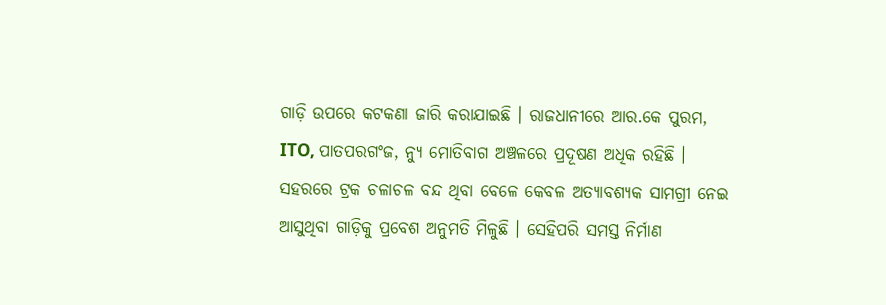ଗାଡ଼ି ଉପରେ କଟକଣା ଜାରି କରାଯାଇଛି । ରାଜଧାନୀରେ ଆର.କେ ପୁରମ, ITO, ପାତପରଗଂଜ, ନ୍ୟୁ ମୋତିବାଗ ଅଞ୍ଚଳରେ ପ୍ରଦୂଷଣ ଅଧିକ ରହିଛି । ସହରରେ ଟ୍ରକ ଚଳାଚଳ ବନ୍ଦ ଥିବା ବେଳେ କେବଳ ଅତ୍ୟାବଶ୍ୟକ ସାମଗ୍ରୀ ନେଇ ଆସୁଥିବା ଗାଡ଼ିକୁ ପ୍ରବେଶ ଅନୁମତି ମିଳୁଛି । ସେହିପରି ସମସ୍ତ ନିର୍ମାଣ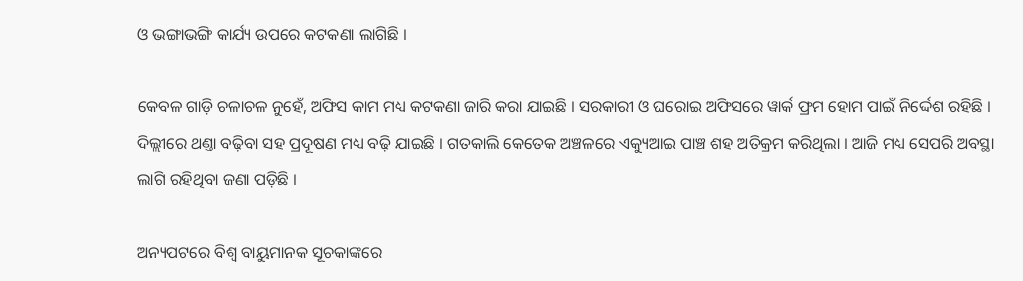ଓ ଭଙ୍ଗାଭଙ୍ଗି କାର୍ଯ୍ୟ ଉପରେ କଟକଣା ଲାଗିଛି ।

କେବଳ ଗାଡ଼ି ଚଳାଚଳ ନୁହେଁ, ଅଫିସ କାମ ମଧ୍ୟ କଟକଣା ଜାରି କରା ଯାଇଛି । ସରକାରୀ ଓ ଘରୋଇ ଅଫିସରେ ୱାର୍କ ଫ୍ରମ ହୋମ ପାଇଁ ନିର୍ଦ୍ଦେଶ ରହିଛି । ଦିଲ୍ଲୀରେ ଥଣ୍ତା ବଢ଼ିବା ସହ ପ୍ରଦୂଷଣ ମଧ୍ୟ ବଢ଼ି ଯାଇଛି । ଗତକାଲି କେତେକ ଅଞ୍ଚଳରେ ଏକ୍ୟୁଆଇ ପାଞ୍ଚ ଶହ ଅତିକ୍ରମ କରିଥିଲା । ଆଜି ମଧ୍ୟ ସେପରି ଅବସ୍ଥା ଲାଗି ରହିଥିବା ଜଣା ପଡ଼ିଛି ।

ଅନ୍ୟପଟରେ ବିଶ୍ବ ବାୟୁମାନକ ସୂଚକାଙ୍କରେ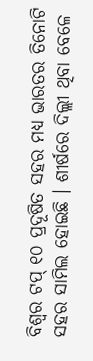ବିଶ୍ବର ଟପ୍ ୧୦ ପ୍ରଦୂଷିତ ସହର ମଧ୍ୟ ଭାରତର ତିନୋଟି ସହର ସାମିଲ ହୋଇଛି । ଶୀର୍ଷରେ ଦିଲ୍ଲୀ ଥିବା ବେଳେ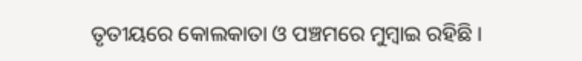ତୃତୀୟରେ କୋଲକାତା ଓ ପଞ୍ଚମରେ ମୁମ୍ବାଇ ରହିଛି ।